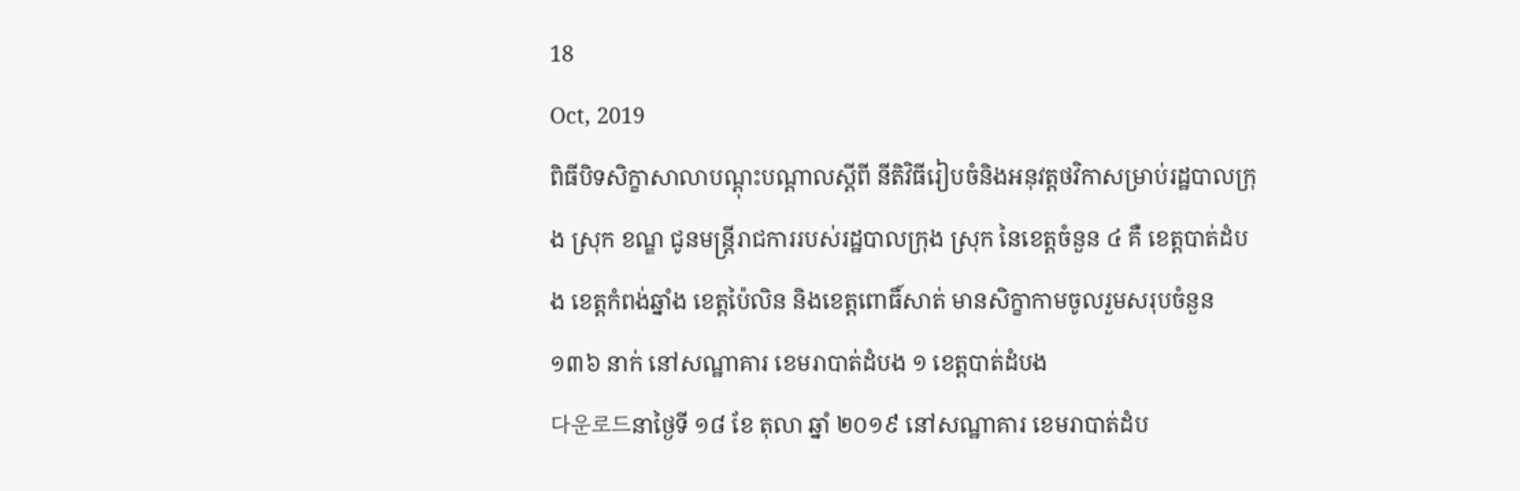18
Oct, 2019
ពិធីបិទសិក្ខាសាលាបណ្ដុះបណ្ដាលស្ដីពី នីតិវិធីរៀបចំនិងអនុវត្តថវិកាសម្រាប់រដ្ឋបាលក្រុង ស្រុក ខណ្ឌ ជូនមន្ត្រីរាជការរបស់រដ្ឋបាលក្រុង ស្រុក នៃខេត្តចំនួន ៤ គឺ ខេត្តបាត់ដំបង ខេត្តកំពង់ឆ្នាំង ខេត្តប៉ៃលិន និងខេត្តពោធិ៍សាត់ មានសិក្ខាកាមចូលរួមសរុបចំនួន ១៣៦ នាក់ នៅសណ្ឋាគារ ខេមរាបាត់ដំបង ១ ខេត្តបាត់ដំបង
다운로드នាថ្ងៃទី ១៨ ខែ តុលា ឆ្នាំ ២០១៩ នៅសណ្ឋាគារ ខេមរាបាត់ដំប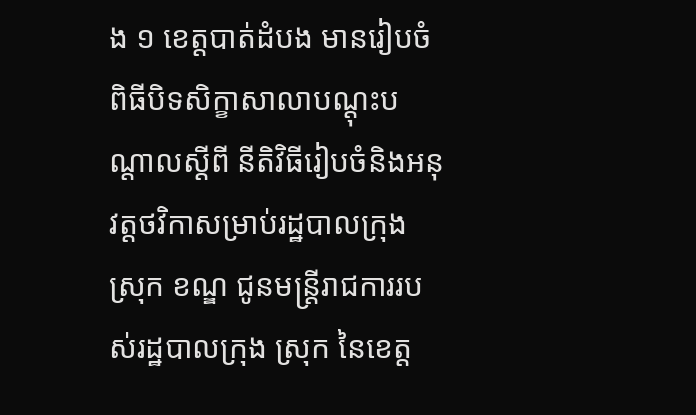ង ១ ខេត្តបាត់ដំបង មានរៀបចំពិធីបិទសិក្ខាសាលាបណ្ដុះបណ្ដាលស្ដីពី នីតិវិធីរៀបចំនិងអនុវត្តថវិកាសម្រាប់រដ្ឋបាលក្រុង ស្រុក ខណ្ឌ ជូនមន្ត្រីរាជការរបស់រដ្ឋបាលក្រុង ស្រុក នៃខេត្ត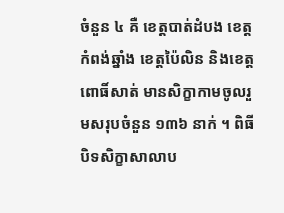ចំនួន ៤ គឺ ខេត្តបាត់ដំបង ខេត្តកំពង់ឆ្នាំង ខេត្តប៉ៃលិន និងខេត្តពោធិ៍សាត់ មានសិក្ខាកាមចូលរួមសរុបចំនួន ១៣៦ នាក់ ។ ពិធីបិទសិក្ខាសាលាប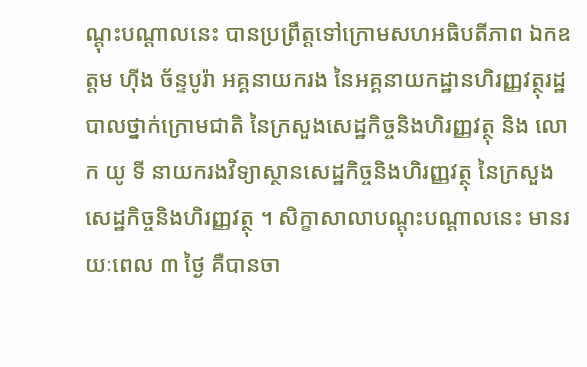ណ្ដុះបណ្ដាលនេះ បានប្រព្រឹត្តទៅក្រោមសហអធិបតីភាព ឯកឧត្តម ហ៊ីង ច័ន្ទបូរ៉ា អគ្គនាយករង នៃអគ្គនាយកដ្ឋានហិរញ្ញវត្ថុរដ្ឋបាលថ្នាក់ក្រោមជាតិ នៃក្រសួងសេដ្ឋកិច្ចនិងហិរញ្ញវត្ថុ និង លោក យូ ទី នាយករងវិទ្យាស្ថានសេដ្ឋកិច្ចនិងហិរញ្ញវត្ថុ នៃក្រសួងសេដ្ឋកិច្ចនិងហិរញ្ញវត្ថុ ។ សិក្ខាសាលាបណ្ដុះបណ្ដាលនេះ មានរយៈពេល ៣ ថ្ងៃ គឺបានចា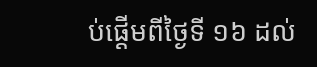ប់ផ្ដើមពីថ្ងៃទី ១៦ ដល់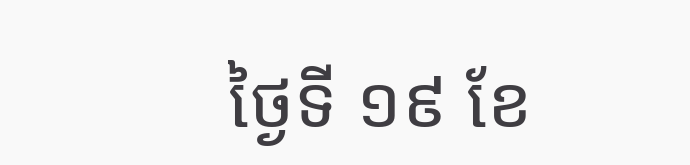ថ្ងៃទី ១៩ ខែ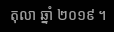តុលា ឆ្នាំ ២០១៩ ។